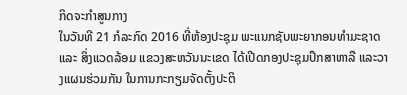ກິດຈະກຳສູນກາງ
ໃນວັນທີ 21 ກໍລະກົດ 2016 ທີ່ຫ້ອງປະຊຸມ ພະແນກຊັບພະຍາກອນທໍາມະຊາດ ແລະ ສິ່ງແວດລ້ອມ ແຂວງສະຫວັນນະເຂດ ໄດ້ເປີດກອງປະຊຸມປຶກສາຫາລື ແລະວາງແຜນຮ່ວມກັນ ໃນການກະກຽມຈັດຕັ້ງປະຕິ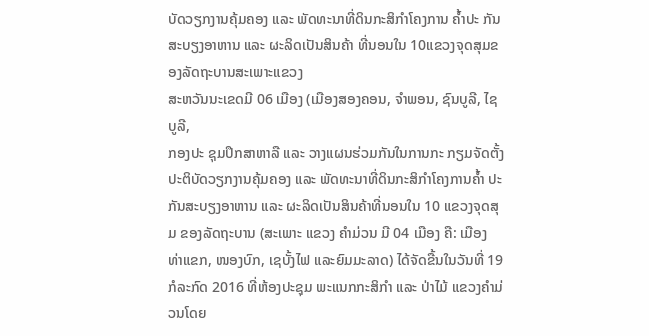ບັດວຽກງານຄຸ້ມຄອງ ແລະ ພັດທະນາທີ່ດິນກະສິກໍາໂຄງການ ຄໍ້າປະ ກັນສະບຽງອາຫານ ແລະ ຜະລິດເປັນສິນຄ້າ ທີ່ນອນໃນ 10ແຂວງຈຸດສຸມຂອງລັດຖະບານສະເພາະແຂວງ
ສະຫວັນນະເຂດມີ 06 ເມືອງ (ເມືອງສອງຄອນ, ຈໍາພອນ, ຊົນບູລີ, ໄຊບູລີ,
ກອງປະ ຊຸມປຶກສາຫາລື ແລະ ວາງແຜນຮ່ວມກັນໃນການກະ ກຽມຈັດຕັ້ງ ປະຕິບັດວຽກງານຄຸ້ມຄອງ ແລະ ພັດທະນາທີ່ດິນກະສິກໍາໂຄງການຄໍ້າ ປະກັນສະບຽງອາຫານ ແລະ ຜະລິດເປັນສິນຄ້າທີ່ນອນໃນ 10 ແຂວງຈຸດສຸມ ຂອງລັດຖະບານ (ສະເພາະ ແຂວງ ຄໍາມ່ວນ ມີ 04 ເມືອງ ຄື: ເມືອງ ທ່າແຂກ, ໜອງບົກ, ເຊບັ້ງໄຟ ແລະຍົມມະລາດ) ໄດ້ຈັດຂື້ນໃນວັນທີ່ 19 ກໍລະກົດ 2016 ທີ່ຫ້ອງປະຊຸມ ພະແນກກະສິກໍາ ແລະ ປ່າໄມ້ ແຂວງຄໍາມ່ວນໂດຍ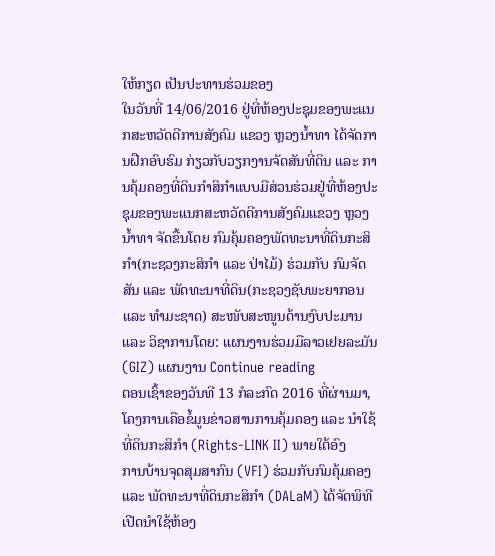ໃຫ້ກຽດ ເປັນປະທານຮ່ວມຂອງ
ໃນວັນທີ່ 14/06/2016 ຢູ່ທີ່ຫ້ອງປະຊຸມຂອງພະແນກສະຫວັດດີການສັງຄົມ ແຂວງ ຫຼວງນ້ຳທາ ໄດ້ຈັດການຝືກອົບຮົມ ກ່ຽວກັບວຽກງານຈັດສັນທີ່ດິນ ແລະ ການຄຸ້ມຄອງທີ່ດິນກຳສິກຳແບບມີສ່ວນຮ່ວມຢູ່ທີ່ຫ້ອງປະຊຸມຂອງພະແນກສະຫວັດດີການສັງຄົມແຂວງ ຫຼວງນ້ຳທາ ຈັດຂື້ນໂດຍ ກົມຄຸ້ມຄອງພັດທະນາທີ່ດິນກະສິກຳ(ກະຊວງກະສິກຳ ແລະ ປ່າໄມ້) ຮ່ວມກັບ ກົມຈັດສັນ ແລະ ພັດທະນາທີ່ດິນ(ກະຊວງຊັບພະຍາກອນ ແລະ ທຳມະຊາດ) ສະໜັບສະໜູນດ້ານງົບປະມານ ແລະ ວິຊາການໂດຍ: ແຜນງານຮ່ວມມືລາວເຢຍລະມັນ(GIZ) ແຜນງານ Continue reading
ຕອນເຊົ້າຂອງວັນທີ 13 ກໍລະກົດ 2016 ທີ່ຜ່ານມາ, ໂຄງການເຄືອຂໍ້ມູນຂ່າວສານການຄຸ້ມຄອງ ແລະ ນຳໃຊ້ທີ່ດິນກະສິກຳ (Rights-LINK II) ພາຍໃຕ້ອົງ
ການບ້ານຈຸດສຸມສາກົນ (VFI) ຮ່ວມກັບກົມຄຸ້ມຄອງ ແລະ ພັດທະນາທີ່ດິນກະສິກຳ (DALaM) ໄດ້ຈັດພິທີເປີດນຳໃຊ້ຫ້ອງ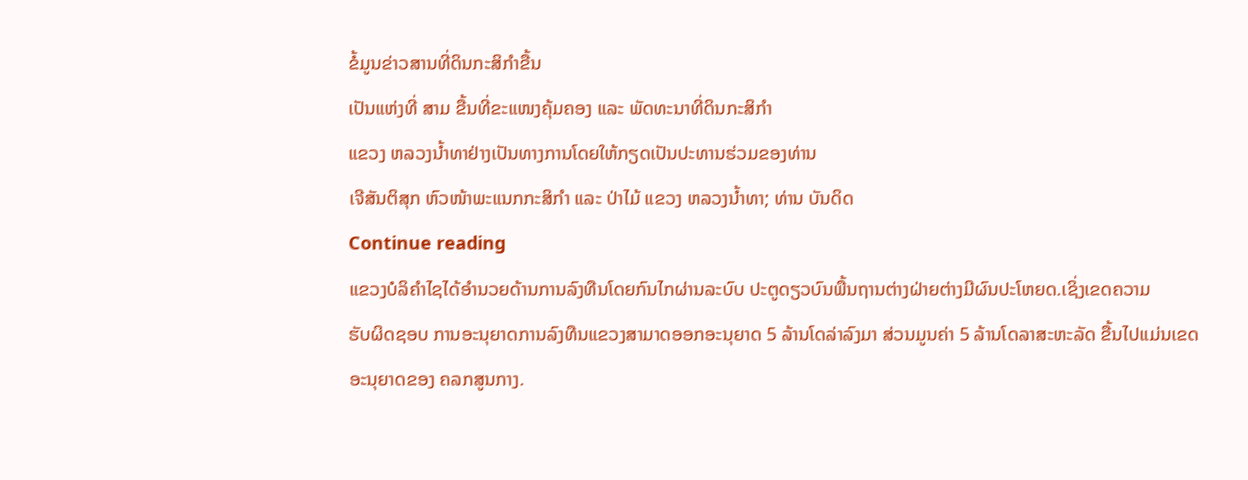ຂໍ້ມູນຂ່າວສານທີ່ດິນກະສິກຳຂື້ນ
ເປັນແຫ່ງທີ່ ສາມ ຂື້ນທີ່ຂະແໜງຄຸ້ມຄອງ ແລະ ພັດທະນາທີ່ດິນກະສິກຳ
ແຂວງ ຫລວງນ້ຳທາຢ່າງເປັນທາງການໂດຍໃຫ້ກຽດເປັນປະທານຮ່ວມຂອງທ່ານ
ເຈີສັນຕິສຸກ ຫົວໜ້າພະແນກກະສິກຳ ແລະ ປ່າໄມ້ ແຂວງ ຫລວງນ້ຳທາ; ທ່ານ ບັນດິດ
Continue reading
ແຂວງບໍລິຄໍາໄຊໄດ້ອໍານວຍດ້ານການລົງທືນໂດຍກົນໄກຜ່ານລະບົບ ປະຕູດຽວບົນພື້ນຖານຕ່າງຝ່າຍຕ່າງມີຜົນປະໂຫຍດ.ເຊິ່ງເຂດຄວາມ
ຮັບຜິດຊອບ ການອະນຸຍາດການລົງທືນແຂວງສາມາດອອກອະນຸຍາດ 5 ລ້ານໂດລ່າລົງມາ ສ່ວນມູນຄ່າ 5 ລ້ານໂດລາສະຫະລັດ ຂື້ນໄປແມ່ນເຂດ
ອະນຸຍາດຂອງ ຄລກສູນກາງ.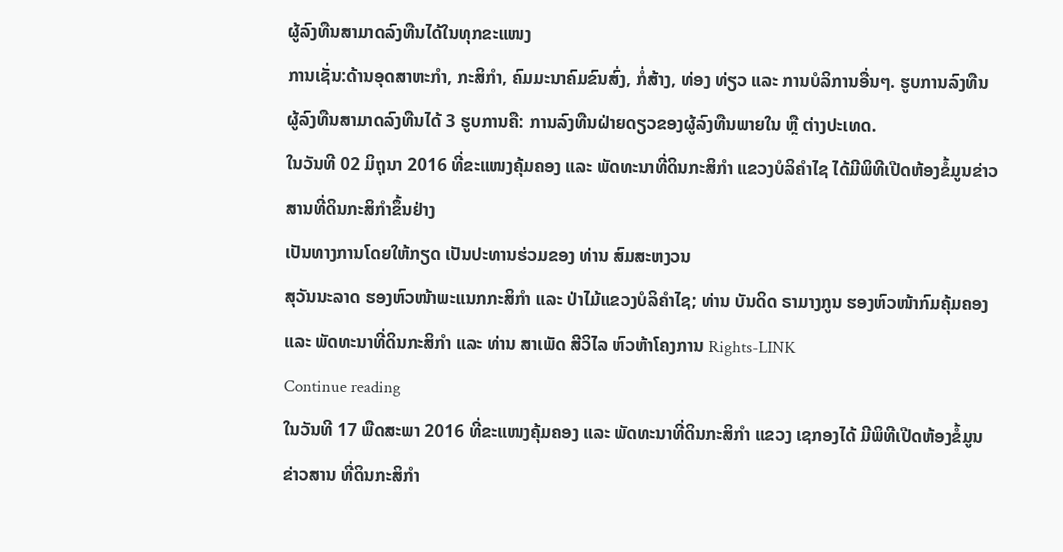ຜູ້ລົງທືນສາມາດລົງທືນໄດ້ໃນທຸກຂະແໜງ
ການເຊັ່ນ:ດ້ານອຸດສາຫະກໍາ, ກະສິກໍາ, ຄົມມະນາຄົມຂົນສົ່ງ, ກໍ່ສ້າງ, ທ່ອງ ທ່ຽວ ແລະ ການບໍລິການອື່ນໆ. ຮູບການລົງທືນຜູ້ລົງທືນສາມາດລົງທືນໄດ້ 3 ຮູບການຄື: ການລົງທືນຝ່າຍດຽວຂອງຜູ້ລົງທືນພາຍໃນ ຫຼື ຕ່າງປະເທດ.
ໃນວັນທີ 02 ມິຖຸນາ 2016 ທີ່ຂະແໜງຄຸ້ມຄອງ ແລະ ພັດທະນາທີ່ດິນກະສິກໍາ ແຂວງບໍລິຄໍາໄຊ ໄດ້ມີພິທີເປີດຫ້ອງຂໍ້ມູນຂ່າວສານທີ່ດິນກະສິກໍາຂຶ້ນຢ່າງ
ເປັນທາງການໂດຍໃຫ້ກຽດ ເປັນປະທານຮ່ວມຂອງ ທ່ານ ສົມສະຫງວນ
ສຸວັນນະລາດ ຮອງຫົວໜ້າພະແນກກະສິກໍາ ແລະ ປ່າໄມ້ແຂວງບໍລິຄໍາໄຊ; ທ່ານ ບັນດິດ ຣາມາງກູນ ຮອງຫົວໜ້າກົມຄຸ້ມຄອງແລະ ພັດທະນາທີ່ດິນກະສິກໍາ ແລະ ທ່ານ ສາເພັດ ສີວິໄລ ຫົວຫ້າໂຄງການ Rights-LINK
Continue reading
ໃນວັນທີ 17 ພືດສະພາ 2016 ທີ່ຂະແໜງຄຸ້ມຄອງ ແລະ ພັດທະນາທີ່ດິນກະສິກຳ ແຂວງ ເຊກອງໄດ້ ມີພິທີເປີດຫ້ອງຂໍ້ມູນຂ່າວສານ ທີ່ດິນກະສິກຳ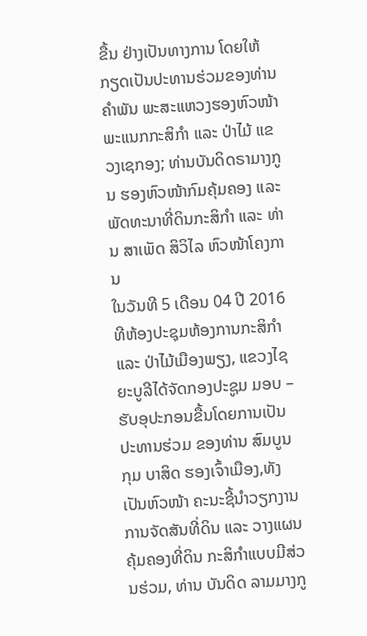ຂື້ນ ຢ່າງເປັນທາງການ ໂດຍໃຫ້ກຽດເປັນປະທານຮ່ວມຂອງທ່ານ ຄຳພັນ ພະສະແຫວງຮອງຫົວໜ້າພະແນກກະສິກຳ ແລະ ປ່າໄມ້ ແຂວງເຊກອງ; ທ່ານບັນດິດຣາມາງກູນ ຮອງຫົວໜ້າກົມຄຸ້ມຄອງ ແລະພັດທະນາທີ່ດິນກະສິກຳ ແລະ ທ່ານ ສາເພັດ ສິວິໄລ ຫົວໜ້າໂຄງການ
ໃນວັນທີ 5 ເດືອນ 04 ປີ 2016 ທີຫ້ອງປະຊຸມຫ້ອງການກະສິກຳ ແລະ ປ່າໄມ້ເມືອງພຽງ, ແຂວງໄຊຍະບູລີໄດ້ຈັດກອງປະຊູມ ມອບ – ຮັບອຸປະກອນຂື້ນໂດຍການເປັນປະທານຮ່ວມ ຂອງທ່ານ ສົມບູນກຸມ ບາສິດ ຮອງເຈົ້າເມືອງ,ທັງເປັນຫົວໜ້າ ຄະນະຊີ້ນຳວຽກງານ ການຈັດສັນທີ່ດິນ ແລະ ວາງແຜນຄຸ້ມຄອງທີ່ດິນ ກະສິກຳແບບມີສ່ວນຮ່ວມ, ທ່ານ ບັນດິດ ລາມມາງກູ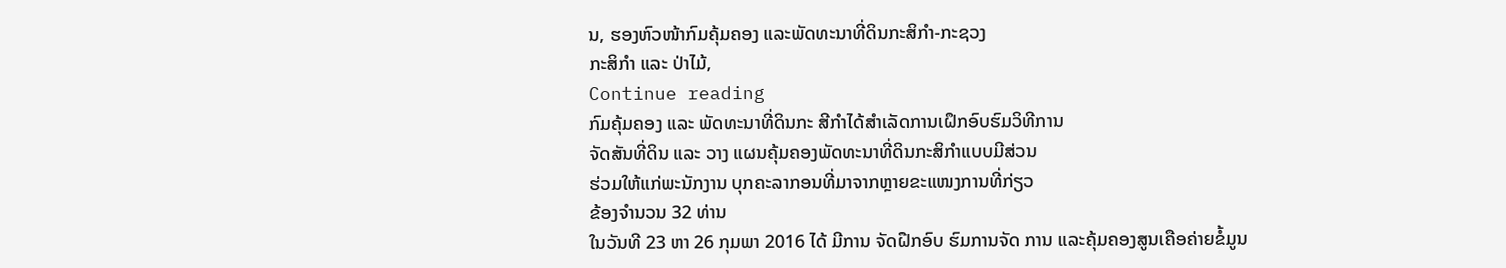ນ, ຮອງຫົວໜ້າກົມຄຸ້ມຄອງ ແລະພັດທະນາທີ່ດິນກະສິກໍາ-ກະຊວງ
ກະສິກໍາ ແລະ ປ່າໄມ້,
Continue reading
ກົມຄຸ້ມຄອງ ແລະ ພັດທະນາທີ່ດິນກະ ສີກຳໄດ້ສຳເລັດການເຝຶກອົບຮົມວິທີການ
ຈັດສັນທີ່ດິນ ແລະ ວາງ ແຜນຄຸ້ມຄອງພັດທະນາທີ່ດິນກະສິກຳແບບມີສ່ວນ
ຮ່ວມໃຫ້ແກ່ພະນັກງານ ບຸກຄະລາກອນທີ່ມາຈາກຫຼາຍຂະແໜງການທີ່ກ່ຽວ
ຂ້ອງຈຳນວນ 32 ທ່ານ
ໃນວັນທີ 23 ຫາ 26 ກຸມພາ 2016 ໄດ້ ມີການ ຈັດຝືກອົບ ຮົມການຈັດ ການ ແລະຄຸ້ມຄອງສູນເຄືອຄ່າຍຂໍ້ມູນ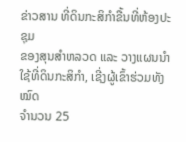ຂ່າວສານ ທີ່ດິນກະສິກຳຂື້ນທີ່ຫ້ອງປະຊຸມ
ຂອງສຸນສຳຫລວດ ແລະ ວາງແຜນນຳໃຊ້ທີ່ດິນກະສິກຳ, ເຊີ່ງຜູ້ເຂົ້າຮ່ວມທັງໝົດ
ຈຳນວນ 25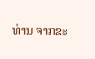ທ່ານ ຈາກຂະ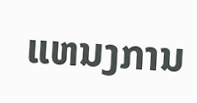ແຫນງການ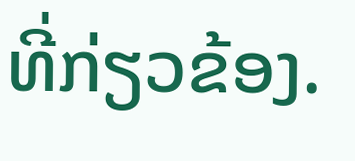ທີ່ກ່ຽວຂ້ອງ.